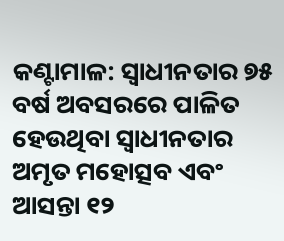କଣ୍ଟାମାଳ: ସ୍ୱାଧୀନତାର ୭୫ ବର୍ଷ ଅବସରରେ ପାଳିତ ହେଉଥିବା ସ୍ୱାଧୀନତାର ଅମୃତ ମହୋତ୍ସବ ଏବଂ ଆସନ୍ତା ୧୨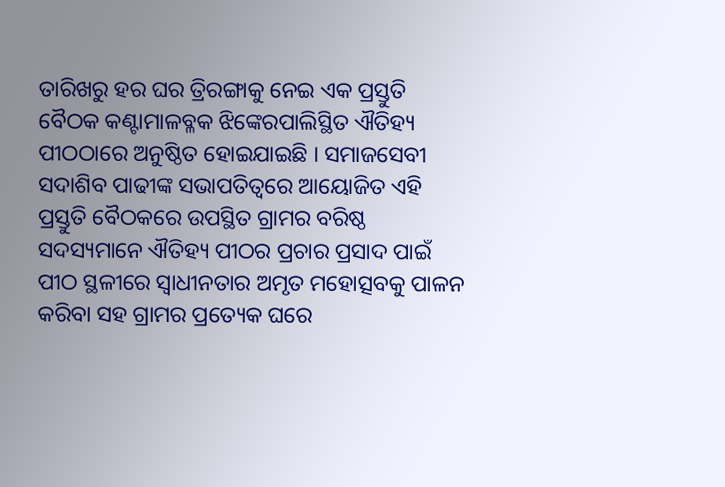ତାରିଖରୁ ହର ଘର ତ୍ରିରଙ୍ଗାକୁ ନେଇ ଏକ ପ୍ରସ୍ତୁତି ବୈଠକ କଣ୍ଟାମାଳବ୍ଳକ ଝିଙ୍କେରପାଲିସ୍ଥିତ ଐତିହ୍ୟ ପୀଠଠାରେ ଅନୁଷ୍ଠିତ ହୋଇଯାଇଛି । ସମାଜସେବୀ ସଦାଶିବ ପାଢୀଙ୍କ ସଭାପତିତ୍ୱରେ ଆୟୋଜିତ ଏହି ପ୍ରସ୍ତୁତି ବୈଠକରେ ଉପସ୍ଥିତ ଗ୍ରାମର ବରିଷ୍ଠ ସଦସ୍ୟମାନେ ଐତିହ୍ୟ ପୀଠର ପ୍ରଚାର ପ୍ରସାଦ ପାଇଁ ପୀଠ ସ୍ଥଳୀରେ ସ୍ୱାଧୀନତାର ଅମୃତ ମହୋତ୍ସବକୁ ପାଳନ କରିବା ସହ ଗ୍ରାମର ପ୍ରତ୍ୟେକ ଘରେ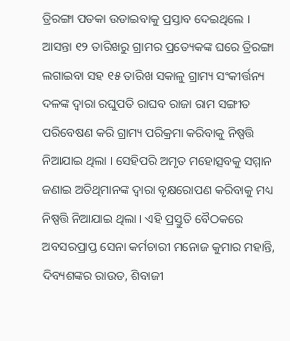ତ୍ରିରଙ୍ଗା ପତକା ଉଡାଇବାକୁ ପ୍ରସ୍ତାବ ଦେଇଥିଲେ । ଆସନ୍ତା ୧୨ ତାରିଖରୁ ଗ୍ରାମର ପ୍ରତ୍ୟେକଙ୍କ ଘରେ ତ୍ରିରଙ୍ଗା ଲଗାଇବା ସହ ୧୫ ତାରିଖ ସକାଳୁ ଗ୍ରାମ୍ୟ ସଂକୀର୍ତ୍ତନ୍ୟ ଦଳଙ୍କ ଦ୍ୱାରା ରଘୁପତି ରାଘବ ରାଜା ରାମ ସଙ୍ଗୀତ ପରିବେଷଣ କରି ଗ୍ରାମ୍ୟ ପରିକ୍ରମା କରିବାକୁ ନିଷ୍ପତ୍ତି ନିଆଯାଇ ଥିଲା । ସେହିପରି ଅମୃତ ମହୋତ୍ସବକୁ ସମ୍ମାନ ଜଣାଇ ଅତିଥିମାନଙ୍କ ଦ୍ୱାରା ବୃକ୍ଷରୋପଣ କରିବାକୁ ମଧ୍ୟ ନିଷ୍ପତ୍ତି ନିଆଯାଇ ଥିଲା । ଏହି ପ୍ରସ୍ତୁତି ବୈଠକରେ ଅବସରପ୍ରାପ୍ତ ସେନା କର୍ମଚାରୀ ମନୋଜ କୁମାର ମହାନ୍ତି, ଦିବ୍ୟଶଙ୍କର ରାଉତ, ଶିବାଜୀ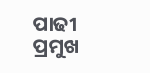ପାଢୀ ପ୍ରମୁଖ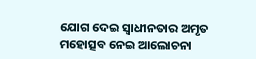ଯୋଗ ଦେଇ ସ୍ୱାଧୀନତାର ଅମୃତ ମହୋତ୍ସବ ନେଇ ଆଲୋଚନା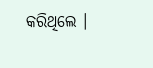କରିଥିଲେ ।